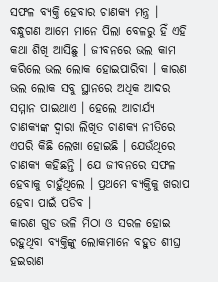ସଫଳ ବ୍ୟକ୍ତି ହେବାର ଚାଣକ୍ୟ ମନ୍ତ୍ର ।
ବନ୍ଧୁଗଣ ଆମେ ମାନେ ପିଲା ବେଳରୁ ହିଁ ଏହି କଥା ଶିଖି ଆସିଛୁ । ଜୀବନରେ ଭଲ କାମ କରିଲେ ଭଲ ଲୋକ ହୋଇପାରିବା । କାରଣ ଭଲ ଲୋକ ସବୁ ସ୍ଥାନରେ ଅଧିକ ଆଦର ସମ୍ମାନ ପାଇଥାଏ । ହେଲେ ଆଚାର୍ଯ୍ୟ ଚାଣକ୍ୟଙ୍କ ଦ୍ଵାରା ଲିଖିତ ଚାଣକ୍ୟ ନୀତିରେ ଏପରି କିଛି ଲେଖା ହୋଇଛି । ଯେଉଁଥିରେ ଚାଣକ୍ୟ କହିଛନ୍ତି । ଯେ ଜୀବନରେ ସଫଳ ହେବାକୁ ଚାହୁଁଥିଲେ । ପ୍ରଥମେ ବ୍ୟକ୍ତିକୁ ଖରାପ ହେବା ପାଇଁ ପଡିବ ।
କାରଣ ଗୁଡ ଭଳି ମିଠା ଓ ସରଳ ହୋଇ ରହୁଥିବା ବ୍ୟକ୍ତିଙ୍କୁ ଲୋକମାନେ ବହୁତ ଶୀଘ୍ର ହଇରାଣ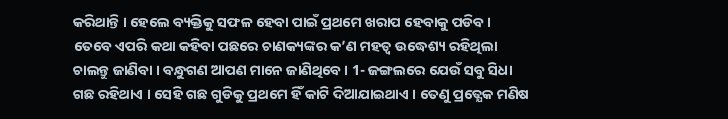କରିଥାନ୍ତି । ହେଲେ ବ୍ୟକ୍ତିକୁ ସଫଳ ହେବା ପାଇଁ ପ୍ରଥମେ ଖରାପ ହେବାକୁ ପଡିବ । ତେବେ ଏପରି କଥା କହିବା ପଛରେ ଚାଣକ୍ୟଙ୍କର କ’ଣ ମହତ୍ଵ ଉଦ୍ଧେଶ୍ୟ ରହିଥିଲା ଚାଲନ୍ତୁ ଜାଣିବା । ବନ୍ଧୁଗଣ ଆପଣ ମାନେ ଜାଣିଥିବେ । 1- ଜଙ୍ଗଲରେ ଯେଉଁ ସବୁ ସିଧା ଗଛ ରହିଥାଏ । ସେହି ଗଛ ଗୁଡିକୁ ପ୍ରଥମେ ହିଁ କାଟି ଦିଆଯାଇଥାଏ । ତେଣୁ ପ୍ରତ୍ଯେକ ମଣିଷ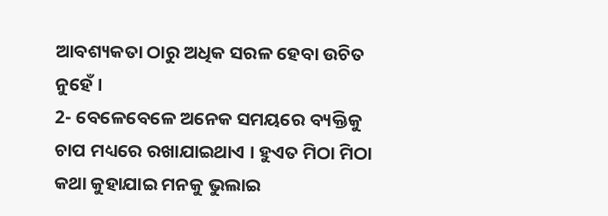ଆବଶ୍ୟକତା ଠାରୁ ଅଧିକ ସରଳ ହେବା ଉଚିତ ନୁହେଁ ।
2- ବେଳେବେଳେ ଅନେକ ସମୟରେ ବ୍ୟକ୍ତିକୁ ଚାପ ମଧ୍ୟରେ ରଖାଯାଇଥାଏ । ହୁଏତ ମିଠା ମିଠା କଥା କୁହାଯାଇ ମନକୁ ଭୁଲାଇ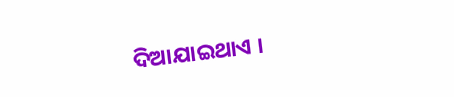ଦିଆଯାଇଥାଏ ।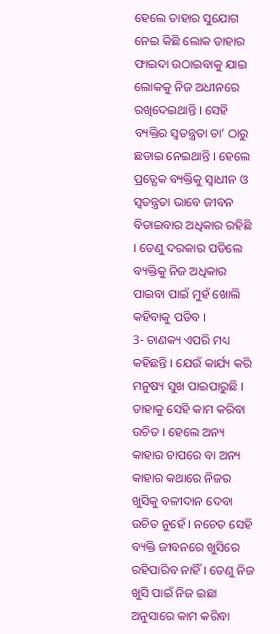ହେଲେ ତାହାର ସୁଯୋଗ ନେଇ କିଛି ଲୋକ ତାହାର ଫାଇଦା ଉଠାଇବାକୁ ଯାଇ ଲୋକକୁ ନିଜ ଅଧୀନରେ ରଖିଦେଇଥାନ୍ତି । ସେହି ବ୍ୟକ୍ତିର ସ୍ଵତନ୍ତ୍ରତା ତା’ ଠାରୁ ଛଡାଇ ନେଇଥାନ୍ତି । ହେଲେ ପ୍ରତ୍ଯେକ ବ୍ୟକ୍ତିକୁ ସ୍ଵାଧୀନ ଓ ସ୍ଵତନ୍ତ୍ରତା ଭାବେ ଜୀବନ ବିତାଇବାର ଅଧିକାର ରହିଛି । ତେଣୁ ଦରକାର ପଡିଲେ ବ୍ୟକ୍ତିକୁ ନିଜ ଅଧିକାର ପାଇବା ପାଇଁ ମୁହଁ ଖୋଲି କହିବାକୁ ପଡିବ ।
3- ଚାଣକ୍ୟ ଏପରି ମଧ୍ୟ କହିଛନ୍ତି । ଯେଉଁ କାର୍ଯ୍ୟ କରି ମନୁଷ୍ୟ ସୁଖ ପାଇପାରୁଛି । ତାହାକୁ ସେହି କାମ କରିବା ଉଚିତ । ହେଲେ ଅନ୍ୟ କାହାର ଚାପରେ ବା ଅନ୍ୟ କାହାର କଥାରେ ନିଜର ଖୁସିକୁ ବଳୀଦାନ ଦେବା ଉଚିତ ନୁହେଁ । ନଚେତ ସେହି ବ୍ୟକ୍ତି ଜୀବନରେ ଖୁସିରେ ରହିପାରିବ ନାହିଁ । ତେଣୁ ନିଜ ଖୁସି ପାଇଁ ନିଜ ଇଛା ଅନୁସାରେ କାମ କରିବା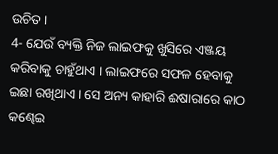ଉଚିତ ।
4- ଯେଉଁ ବ୍ୟକ୍ତି ନିଜ ଲାଇଫକୁ ଖୁସିରେ ଏଞ୍ଜୟ କରିବାକୁ ଚାହୁଁଥାଏ । ଲାଇଫରେ ସଫଳ ହେବାକୁ ଇଛା ରଖିଥାଏ । ସେ ଅନ୍ୟ କାହାରି ଈଷାରାରେ କାଠ କଣ୍ଢେଇ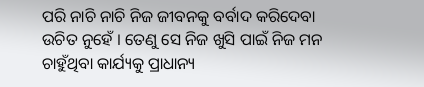ପରି ନାଚି ନାଚି ନିଜ ଜୀବନକୁ ବର୍ବାଦ କରିଦେବା ଉଚିତ ନୁହେଁ । ତେଣୁ ସେ ନିଜ ଖୁସି ପାଇଁ ନିଜ ମନ ଚାହୁଁଥିବା କାର୍ଯ୍ୟକୁ ପ୍ରାଧାନ୍ୟ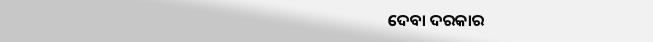ଦେବା ଦରକାର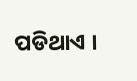ପଡିଥାଏ ।